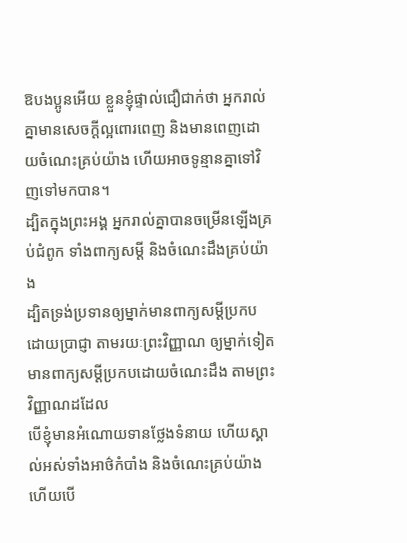ឱបងប្អូនអើយ ខ្លួនខ្ញុំផ្ទាល់ជឿជាក់ថា អ្នករាល់គ្នាមានសេចក្តីល្អពោរពេញ និងមានពេញដោយចំណេះគ្រប់យ៉ាង ហើយអាចទូន្មានគ្នាទៅវិញទៅមកបាន។
ដ្បិតក្នុងព្រះអង្គ អ្នករាល់គ្នាបានចម្រើនឡើងគ្រប់ជំពូក ទាំងពាក្យសម្ដី និងចំណេះដឹងគ្រប់យ៉ាង
ដ្បិតទ្រង់ប្រទានឲ្យម្នាក់មានពាក្យសម្ដីប្រកបដោយប្រាជ្ញា តាមរយៈព្រះវិញ្ញាណ ឲ្យម្នាក់ទៀតមានពាក្យសម្ដីប្រកបដោយចំណេះដឹង តាមព្រះវិញ្ញាណដដែល
បើខ្ញុំមានអំណោយទានថ្លែងទំនាយ ហើយស្គាល់អស់ទាំងអាថ៌កំបាំង និងចំណេះគ្រប់យ៉ាង ហើយបើ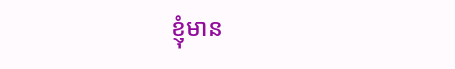ខ្ញុំមាន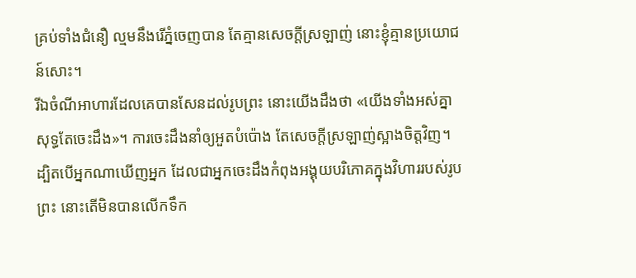គ្រប់ទាំងជំនឿ ល្មមនឹងរើភ្នំចេញបាន តែគ្មានសេចក្តីស្រឡាញ់ នោះខ្ញុំគ្មានប្រយោជន៍សោះ។
រីឯចំណីអាហារដែលគេបានសែនដល់រូបព្រះ នោះយើងដឹងថា «យើងទាំងអស់គ្នាសុទ្ធតែចេះដឹង»។ ការចេះដឹងនាំឲ្យអួតបំប៉ោង តែសេចក្តីស្រឡាញ់ស្អាងចិត្តវិញ។
ដ្បិតបើអ្នកណាឃើញអ្នក ដែលជាអ្នកចេះដឹងកំពុងអង្គុយបរិភោគក្នុងវិហាររបស់រូបព្រះ នោះតើមិនបានលើកទឹក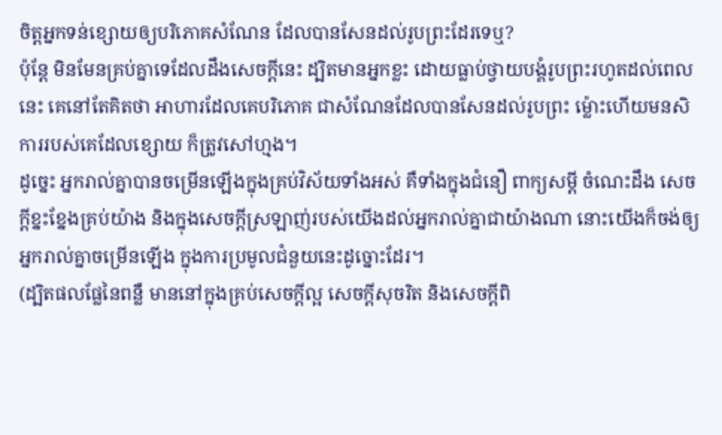ចិត្តអ្នកទន់ខ្សោយឲ្យបរិភោគសំណែន ដែលបានសែនដល់រូបព្រះដែរទេឬ?
ប៉ុន្តែ មិនមែនគ្រប់គ្នាទេដែលដឹងសេចក្ដីនេះ ដ្បិតមានអ្នកខ្លះ ដោយធ្លាប់ថ្វាយបង្គំរូបព្រះរហូតដល់ពេលនេះ គេនៅតែគិតថា អាហារដែលគេបរិភោគ ជាសំណែនដែលបានសែនដល់រូបព្រះ ម៉្លោះហើយមនសិការរបស់គេដែលខ្សោយ ក៏ត្រូវសៅហ្មង។
ដូច្នេះ អ្នករាល់គ្នាបានចម្រើនឡើងក្នុងគ្រប់វិស័យទាំងអស់ គឺទាំងក្នុងជំនឿ ពាក្យសម្ដី ចំណេះដឹង សេចក្តីខ្នះខ្នែងគ្រប់យ៉ាង និងក្នុងសេចក្តីស្រឡាញ់របស់យើងដល់អ្នករាល់គ្នាជាយ៉ាងណា នោះយើងក៏ចង់ឲ្យអ្នករាល់គ្នាចម្រើនឡើង ក្នុងការប្រមូលជំនួយនេះដូច្នោះដែរ។
(ដ្បិតផលផ្លែនៃពន្លឺ មាននៅក្នុងគ្រប់សេចក្ដីល្អ សេចក្តីសុចរិត និងសេចក្តីពិ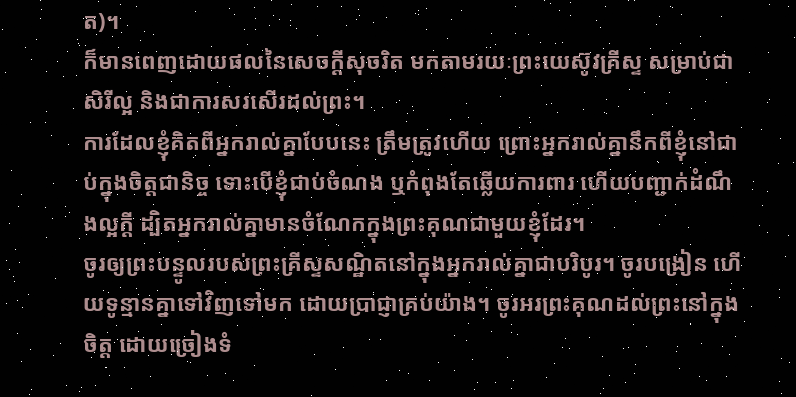ត)។
ក៏មានពេញដោយផលនៃសេចក្តីសុចរិត មកតាមរយៈព្រះយេស៊ូវគ្រីស្ទ សម្រាប់ជាសិរីល្អ និងជាការសរសើរដល់ព្រះ។
ការដែលខ្ញុំគិតពីអ្នករាល់គ្នាបែបនេះ ត្រឹមត្រូវហើយ ព្រោះអ្នករាល់គ្នានឹកពីខ្ញុំនៅជាប់ក្នុងចិត្តជានិច្ច ទោះបើខ្ញុំជាប់ចំណង ឬកំពុងតែឆ្លើយការពារ ហើយបញ្ជាក់ដំណឹងល្អក្តី ដ្បិតអ្នករាល់គ្នាមានចំណែកក្នុងព្រះគុណជាមួយខ្ញុំដែរ។
ចូរឲ្យព្រះបន្ទូលរបស់ព្រះគ្រីស្ទសណ្ឋិតនៅក្នុងអ្នករាល់គ្នាជាបរិបូរ។ ចូរបង្រៀន ហើយទូន្មានគ្នាទៅវិញទៅមក ដោយប្រាជ្ញាគ្រប់យ៉ាង។ ចូរអរព្រះគុណដល់ព្រះនៅក្នុងចិត្ត ដោយច្រៀងទំ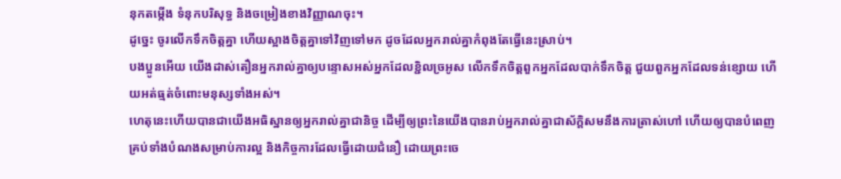នុកតម្កើង ទំនុកបរិសុទ្ធ និងចម្រៀងខាងវិញ្ញាណចុះ។
ដូច្នេះ ចូរលើកទឹកចិត្តគ្នា ហើយស្អាងចិត្តគ្នាទៅវិញទៅមក ដូចដែលអ្នករាល់គ្នាកំពុងតែធ្វើនេះស្រាប់។
បងប្អូនអើយ យើងដាស់តឿនអ្នករាល់គ្នាឲ្យបន្ទោសអស់អ្នកដែលខ្ជិលច្រអូស លើកទឹកចិត្តពួកអ្នកដែលបាក់ទឹកចិត្ត ជួយពួកអ្នកដែលទន់ខ្សោយ ហើយអត់ធ្មត់ចំពោះមនុស្សទាំងអស់។
ហេតុនេះហើយបានជាយើងអធិស្ឋានឲ្យអ្នករាល់គ្នាជានិច្ច ដើម្បីឲ្យព្រះនៃយើងបានរាប់អ្នករាល់គ្នាជាស័ក្ដិសមនឹងការត្រាស់ហៅ ហើយឲ្យបានបំពេញគ្រប់ទាំងបំណងសម្រាប់ការល្អ និងកិច្ចការដែលធ្វើដោយជំនឿ ដោយព្រះចេ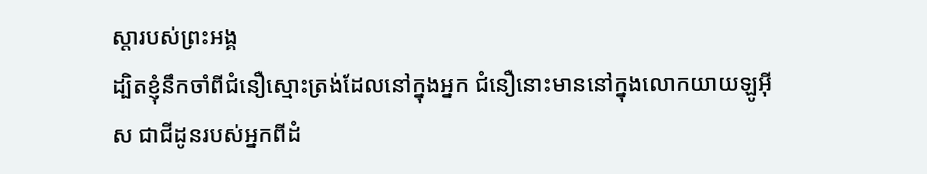ស្តារបស់ព្រះអង្គ
ដ្បិតខ្ញុំនឹកចាំពីជំនឿស្មោះត្រង់ដែលនៅក្នុងអ្នក ជំនឿនោះមាននៅក្នុងលោកយាយឡូអ៊ីស ជាជីដូនរបស់អ្នកពីដំ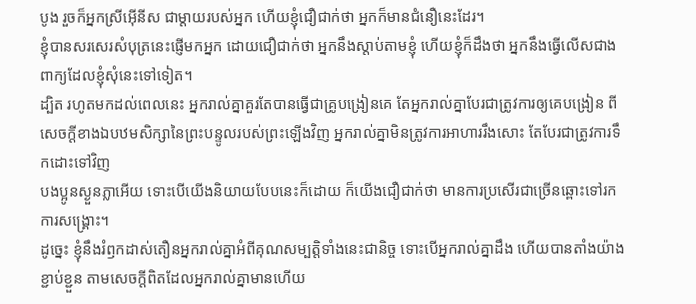បូង រួចក៏អ្នកស្រីអ៊ើនីស ជាម្តាយរបស់អ្នក ហើយខ្ញុំជឿជាក់ថា អ្នកក៏មានជំនឿនេះដែរ។
ខ្ញុំបានសរសេរសំបុត្រនេះផ្ញើមកអ្នក ដោយជឿជាក់ថា អ្នកនឹងស្តាប់តាមខ្ញុំ ហើយខ្ញុំក៏ដឹងថា អ្នកនឹងធ្វើលើសជាងពាក្យដែលខ្ញុំសុំនេះទៅទៀត។
ដ្បិត រហូតមកដល់ពេលនេះ អ្នករាល់គ្នាគួរតែបានធ្វើជាគ្រូបង្រៀនគេ តែអ្នករាល់គ្នាបែរជាត្រូវការឲ្យគេបង្រៀន ពីសេចក្ដីខាងឯបឋមសិក្សានៃព្រះបន្ទូលរបស់ព្រះឡើងវិញ អ្នករាល់គ្នាមិនត្រូវការអាហាររឹងសោះ តែបែរជាត្រូវការទឹកដោះទៅវិញ
បងប្អូនស្ងួនភ្លាអើយ ទោះបើយើងនិយាយបែបនេះក៏ដោយ ក៏យើងជឿជាក់ថា មានការប្រសើរជាច្រើនឆ្ពោះទៅរកការសង្គ្រោះ។
ដូច្នេះ ខ្ញុំនឹងរំឭកដាស់តឿនអ្នករាល់គ្នាអំពីគុណសម្បត្តិទាំងនេះជានិច្ច ទោះបើអ្នករាល់គ្នាដឹង ហើយបានតាំងយ៉ាងខ្ជាប់ខ្ជួន តាមសេចក្ដីពិតដែលអ្នករាល់គ្នាមានហើយ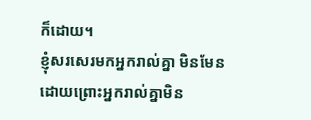ក៏ដោយ។
ខ្ញុំសរសេរមកអ្នករាល់គ្នា មិនមែនដោយព្រោះអ្នករាល់គ្នាមិន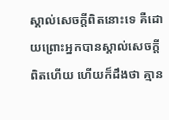ស្គាល់សេចក្ដីពិតនោះទេ គឺដោយព្រោះអ្នកបានស្គាល់សេចក្ដីពិតហើយ ហើយក៏ដឹងថា គ្មាន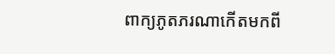ពាក្យភូតភរណាកើតមកពី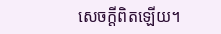សេចក្ដីពិតឡើយ។